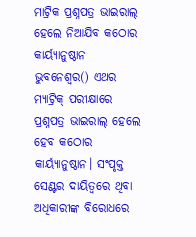ମାଟ୍ରିକ ପ୍ରଶ୍ନପତ୍ର ଭାଇରାଲ୍ ହେଲେ ନିଆଯିବ କଠୋର କାର୍ୟ୍ୟାନୁଷ୍ଠାନ
ଭୁବନେଶ୍ୱର() ଏଥର ମ୍ୟାଟ୍ରିକ୍ ପରୀକ୍ଷାରେ ପ୍ରଶ୍ନପତ୍ର ଭାଇରାଲ୍ ହେଲେ ହେବ କଠୋର କାର୍ୟ୍ୟାନୁଷ୍ଠାନ। ସଂପୃକ୍ତ ସେଣ୍ଟର ଦାୟିତ୍ୱରେ ଥିବା ଅଧିକାରୀଙ୍କ ବିରୋଧରେ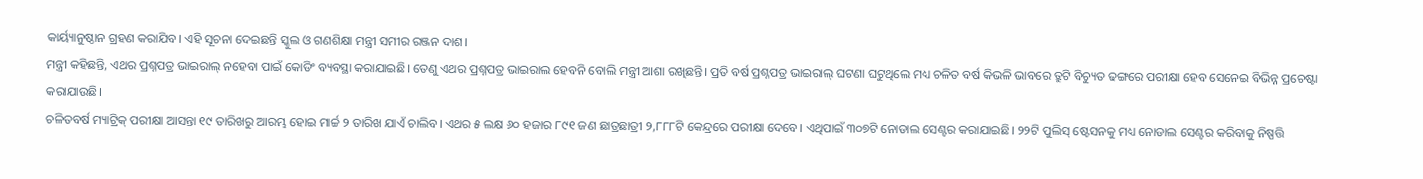କାର୍ୟ୍ୟାନୁଷ୍ଠାନ ଗ୍ରହଣ କରାଯିବ। ଏହି ସୂଚନା ଦେଇଛନ୍ତି ସ୍କୁଲ ଓ ଗଣଶିକ୍ଷା ମନ୍ତ୍ରୀ ସମୀର ରଞ୍ଜନ ଦାଶ।
ମନ୍ତ୍ରୀ କହିଛନ୍ତି, ଏଥର ପ୍ରଶ୍ନପତ୍ର ଭାଇରାଲ୍ ନହେବା ପାଇଁ କୋଡିଂ ବ୍ୟବସ୍ଥା କରାଯାଇଛି। ତେଣୁ ଏଥର ପ୍ରଶ୍ନପତ୍ର ଭାଇରାଲ ହେବନି ବୋଲି ମନ୍ତ୍ରୀ ଆଶା ରଖିଛନ୍ତି। ପ୍ରତି ବର୍ଷ ପ୍ରଶ୍ନପତ୍ର ଭାଇରାଲ୍ ଘଟଣା ଘଟୁଥିଲେ ମଧ୍ୟ ଚଳିତ ବର୍ଷ କିଭଳି ଭାବରେ ତ୍ରୁଟି ବିଚ୍ୟୁତ ଢଙ୍ଗରେ ପରୀକ୍ଷା ହେବ ସେନେଇ ବିଭିନ୍ନ ପ୍ରଚେଷ୍ଟା କରାଯାଉଛି।
ଚଳିତବର୍ଷ ମ୍ୟାଟ୍ରିକ୍ ପରୀକ୍ଷା ଆସନ୍ତା ୧୯ ତାରିଖରୁ ଆରମ୍ଭ ହୋଇ ମାର୍ଚ୍ଚ ୨ ତାରିଖ ଯାଏଁ ଚାଲିବ। ଏଥର ୫ ଲକ୍ଷ ୬୦ ହଜାର ୮୯୧ ଜଣ ଛାତ୍ରଛାତ୍ରୀ ୨,୮୮୮ଟି କେନ୍ଦ୍ରରେ ପରୀକ୍ଷା ଦେବେ। ଏଥିପାଇଁ ୩୦୭ଟି ନୋଡାଲ ସେଣ୍ଟର କରାଯାଇଛି। ୨୨ଟି ପୁଲିସ୍ ଷ୍ଟେସନକୁ ମଧ୍ୟ ନୋଡାଲ ସେଣ୍ଟର କରିବାକୁ ନିଷ୍ପତ୍ତି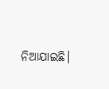ନିଆଯାଇଛି।